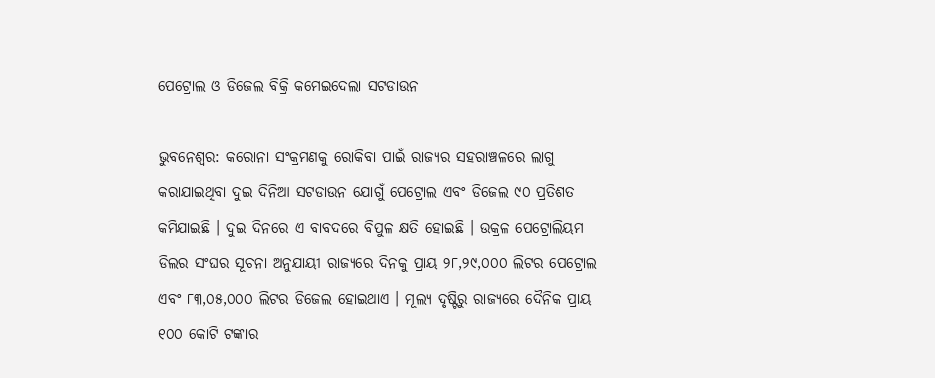ପେଟ୍ରୋଲ ଓ ଡିଜେଲ ବିକ୍ରି କମେଇଦେଲା ସଟଡାଉନ

ଭୁବନେଶ୍ୱର: କରୋନା ସଂକ୍ରମଣକୁ ରୋକିବା ପାଇଁ ରାଜ୍ୟର ସହରାଞ୍ଚଳରେ ଲାଗୁ କରାଯାଇଥିବା ଦୁଇ ଦିନିଆ ସଟଡାଉନ ଯୋଗୁଁ ପେଟ୍ରୋଲ ଏବଂ ଡିଜେଲ ୯୦ ପ୍ରତିଶତ କମିଯାଇଛି । ଦୁଇ ଦିନରେ ଏ ବାବଦରେ ବିପୁଳ କ୍ଷତି ହୋଇଛି । ଉକ୍ରଳ ପେଟ୍ରୋଲିୟମ ଡିଲର ସଂଘର ସୂଚନା ଅନୁଯାୟୀ ରାଜ୍ୟରେ ଦିନକୁ ପ୍ରାୟ ୨୮,୨୯,୦୦୦ ଲିଟର ପେଟ୍ରୋଲ ଏବଂ ୮୩,୦୫,୦୦୦ ଲିଟର ଡିଜେଲ ହୋଇଥାଏ । ମୂଲ୍ୟ ଦୃଷ୍ଟିରୁ ରାଜ୍ୟରେ ଦୈନିକ ପ୍ରାୟ ୧୦୦ କୋଟି ଟଙ୍କାର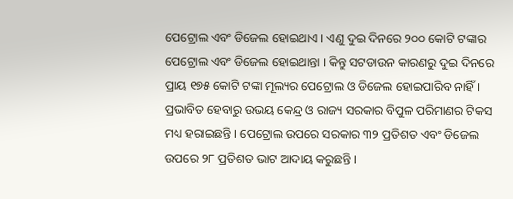ପେଟ୍ରୋଲ ଏବଂ ଡିଜେଲ ହୋଇଥାଏ । ଏଣୁ ଦୁଇ ଦିନରେ ୨୦୦ କୋଟି ଟଙ୍କାର ପେଟ୍ରୋଲ ଏବଂ ଡିଜେଲ ହୋଇଥାନ୍ତା । କିନ୍ତୁ ସଟଡାଉନ କାରଣରୁ ଦୁଇ ଦିନରେ ପ୍ରାୟ ୧୭୫ କୋଟି ଟଙ୍କା ମୂଲ୍ୟର ପେଟ୍ରୋଲ ଓ ଡିଜେଲ ହୋଇପାରିବ ନାହିଁ । ପ୍ରଭାବିତ ହେବାରୁ ଉଭୟ କେନ୍ଦ୍ର ଓ ରାଜ୍ୟ ସରକାର ବିପୁଳ ପରିମାଣର ଟିକସ ମଧ୍ୟ ହରାଇଛନ୍ତି । ପେଟ୍ରୋଲ ଉପରେ ସରକାର ୩୨ ପ୍ରତିଶତ ଏବଂ ଡିଜେଲ ଉପରେ ୨୮ ପ୍ରତିଶତ ଭାଟ ଆଦାୟ କରୁଛନ୍ତି ।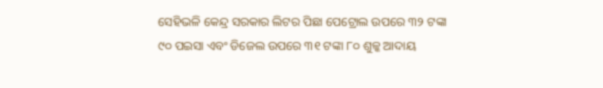ସେହିଭଳି କେନ୍ଦ୍ର ସରକାର ଲିଟର ପିଛା ପେଟ୍ରୋଲ ଉପରେ ୩୨ ଟଙ୍କା ୯୦ ପଇସା ଏବଂ ଡିଜେଲ ଉପରେ ୩୧ ଟଙ୍କା ୮୦ ଶୁଳ୍କ ଆଦାୟ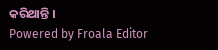କରିଥାନ୍ତି ।
Powered by Froala Editor